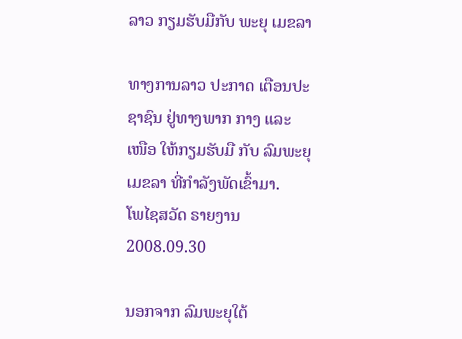ລາວ ກຽມຮັບມືກັບ ພະຍຸ ເມຂລາ

ທາງການລາວ ປະກາດ ເຕືອນປະຊາຊົນ ຢູ່ທາງພາກ ກາງ ແລະ ເໜືອ ໃຫ້ກຽມຮັບມື ກັບ ລົມພະຍຸ ເມຂລາ ທີ່ກໍາລັງພັດເຂົ້າມາ.
ໂພໄຊສວັດ ຣາຍງານ
2008.09.30

ນອກຈາກ ລົມພະຍຸໃຕ້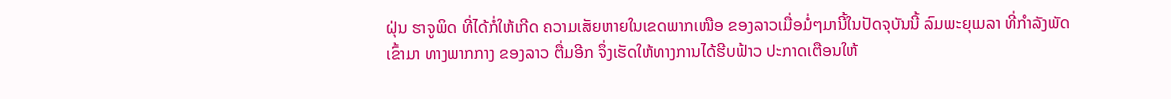ຝຸ່ນ ຮາຈູພິດ ທີ່ໄດ້ກໍ່ໃຫ້ເກີດ ຄວາມເສັຍຫາຍໃນເຂດພາກເໜືອ ຂອງລາວເມື່ອມໍ່ໆມານີ້ໃນປັດຈຸບັນນີ້ ລົມພະຍຸເມລາ ທີ່ກໍາລັງພັດເຂົ້າມາ ທາງພາກກາງ ຂອງລາວ ຕື່ມອີກ ຈຶ່ງເຮັດໃຫ້ທາງການໄດ້ຮີບຟ້າວ ປະກາດເຕືອນໃຫ້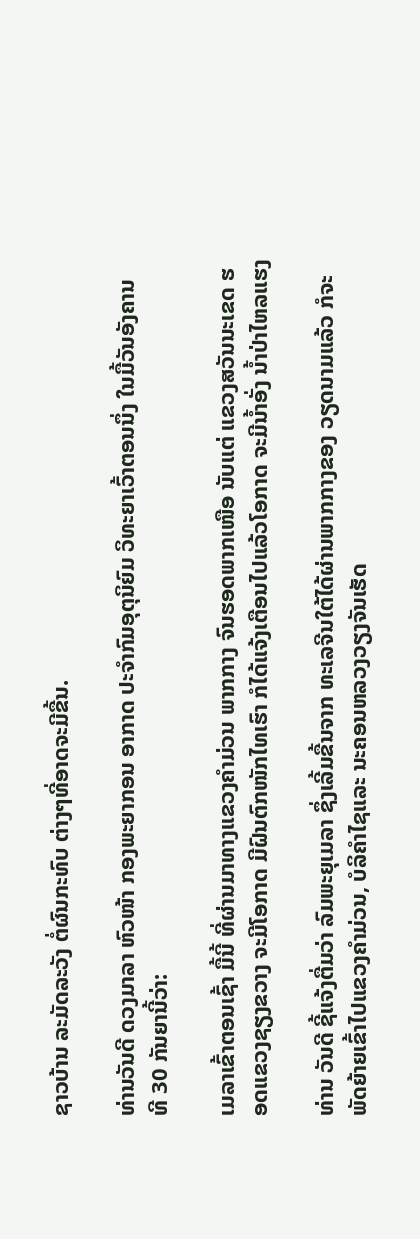ຊາວບ້ານ ລະມັດລະວັງ ຕໍ່ຜົນກະທົບ ຕ່າງໆທີ່ອາດຈະມີຂື້ນ.

ທ່ານວັນດີ ດວງມາລາ ຫົວໜ້າ ກອງພະຍາກອນ ອາກາດ ປະຈໍາກົມອຸຕຸນິຍົມ ວິທະຍາເວົ້າຕອນນຶ່ງ ໃນມື້ວັນອັງຄານ ທີ 30 ກັນຍານີ້ວ່າ:

ເມລາເຂົ້າຕອນເຊົ້າ ມື້ນີ້ ທີ່ຜ່ານມາທາງແຂວງຄໍາມ່ວນ ພາກກາງ ຈົນຮອດພາກເໜືອ ນັບແຕ່ ແຂວງສວັນນະເຂດ ຮອດແຂວງຊຽງຂວາງ ຈະມີໂອກາດ ມີຝົນຕົກໜັກໄທເຮົາ ກໍໄດ້ແຈ້ງເຕືອນໄປແລ້ວໂອກາດ ຈະມີນໍ້າອັ່ງ ນໍ້າປ່າໄຫລແຮງ

ທ່ານ ວັນດີ ຊີ້ແຈ້ງຕື່ມວ່າ ລົມພະຍຸເມລາ ຊຶ່ງເລີ້ມຂື້ນຈາກ ທະເລຈີນໃຕ້ໄດ້ຜ່ານພາກກາງຂອງ ວຽດນາມແລ້ວ ກໍຈະພັດຍ້າຍເຂົ້າໄປແຂວງຄໍາມ່ວນ, ບໍລິຄໍາໄຊແລະ ນະຄອນຫລວງວຽງຈັນເຮັດ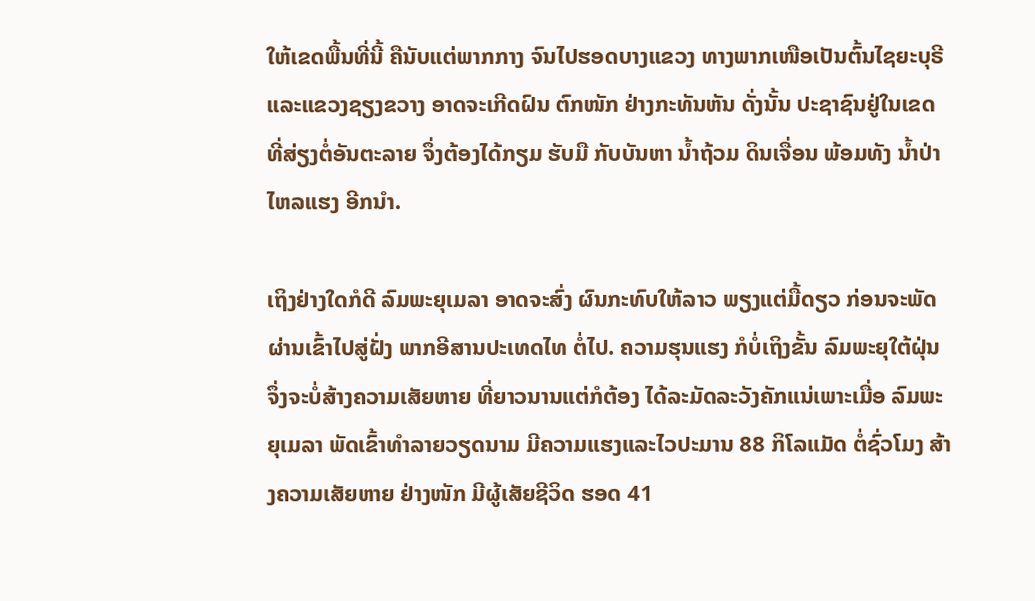ໃຫ້ເຂດພື້ນທີ່ນີ້ ຄືນັບແຕ່ພາກກາງ ຈົນໄປຮອດບາງແຂວງ ທາງພາກເໜືອເປັນຕົ້ນໄຊຍະບຸຣີແລະແຂວງຊຽງຂວາງ ອາດຈະເກີດຝົນ ຕົກໜັກ ຢ່າງກະທັນຫັນ ດັ່ງນັ້ນ ປະຊາຊົນຢູ່ໃນເຂດ ທີ່ສ່ຽງຕໍ່ອັນຕະລາຍ ຈຶ່ງຕ້ອງໄດ້ກຽມ ຮັບມື ກັບບັນຫາ ນໍ້າຖ້ວມ ດິນເຈື່ອນ ພ້ອມທັງ ນໍ້າປ່າໄຫລແຮງ ອີກນໍາ.

ເຖິງຢ່າງໃດກໍດີ ລົມພະຍຸເມລາ ອາດຈະສົ່ງ ຜົນກະທົບໃຫ້ລາວ ພຽງແຕ່ມື້ດຽວ ກ່ອນຈະພັດຜ່ານເຂົ້າໄປສູ່ຝັ່ງ ພາກອີສານປະເທດໄທ ຕໍ່ໄປ. ຄວາມຮຸນແຮງ ກໍບໍ່ເຖິງຂັ້ນ ລົມພະຍຸໃຕ້ຝຸ່ນ ຈຶ່ງຈະບໍ່ສ້າງຄວາມເສັຍຫາຍ ທີ່ຍາວນານແຕ່ກໍຕ້ອງ ໄດ້ລະມັດລະວັງຄັກແນ່ເພາະເມື່ອ ລົມພະຍຸເມລາ ພັດເຂົ້າທໍາລາຍວຽດນາມ ມີຄວາມແຮງແລະໄວປະມານ 88 ກິໂລແມັດ ຕໍ່ຊົ່ວໂມງ ສ້າງຄວາມເສັຍຫາຍ ຢ່າງໜັກ ມີຜູ້ເສັຍຊີວິດ ຮອດ 41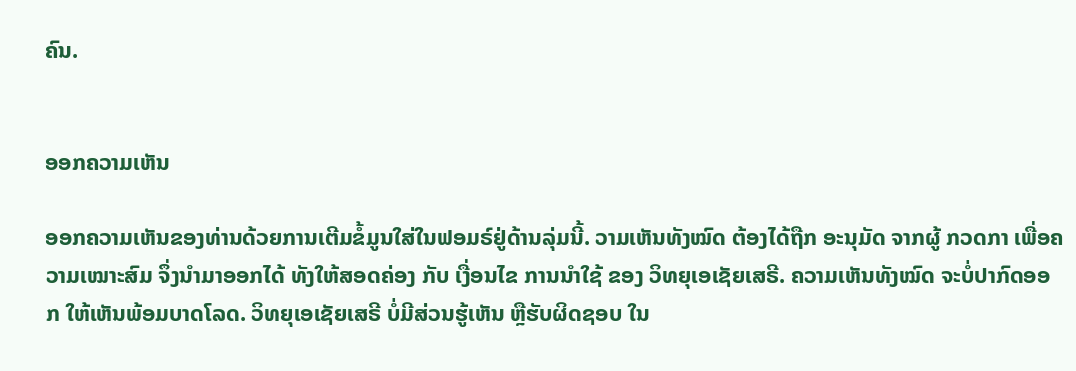ຄົນ.


ອອກຄວາມເຫັນ

ອອກຄວາມເຫັນຂອງທ່ານດ້ວຍການເຕີມຂໍ້ມູນໃສ່ໃນຟອມຣ໌ຢູ່ດ້ານລຸ່ມນີ້. ວາມເຫັນທັງໝົດ ຕ້ອງໄດ້ຖືກ ອະນຸມັດ ຈາກຜູ້ ກວດກາ ເພື່ອຄວາມເໝາະສົມ ຈຶ່ງນໍາມາອອກໄດ້ ທັງໃຫ້ສອດຄ່ອງ ກັບ ເງື່ອນໄຂ ການນຳໃຊ້ ຂອງ ວິທຍຸເອເຊັຍເສຣີ. ຄວາມເຫັນທັງໝົດ ຈະບໍ່ປາກົດອອກ ໃຫ້ເຫັນພ້ອມບາດໂລດ. ວິທຍຸເອເຊັຍເສຣີ ບໍ່ມີສ່ວນຮູ້ເຫັນ ຫຼືຮັບຜິດຊອບ ໃນ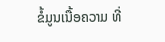ຂໍ້ມູນເນື້ອຄວາມ ທີ່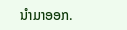ນໍາມາອອກ.